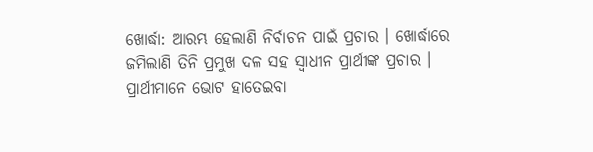ଖୋର୍ଦ୍ଧା: ଆରମ୍ଭ ହେଲାଣି ନିର୍ବାଚନ ପାଇଁ ପ୍ରଚାର । ଖୋର୍ଦ୍ଧାରେ ଜମିଲାଣି ତିନି ପ୍ରମୁଖ ଦଳ ସହ ସ୍ୱାଧୀନ ପ୍ରାର୍ଥୀଙ୍କ ପ୍ରଚାର । ପ୍ରାର୍ଥୀମାନେ ଭୋଟ ହାତେଇବା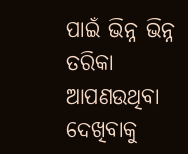ପାଇଁ ଭିନ୍ନ ଭିନ୍ନ ତରିକା ଆପଣଉଥିବା ଦେଖିବାକୁ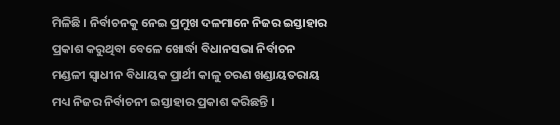ମିଳିଛି । ନିର୍ବାଚନକୁ ନେଇ ପ୍ରମୁଖ ଦଳମାନେ ନିଜର ଇସ୍ତାହାର ପ୍ରକାଶ କରୁଥିବା ବେଳେ ଖୋର୍ଦ୍ଧା ବିଧାନସଭା ନିର୍ବାଚନ ମଣ୍ଡଳୀ ସ୍ବାଧୀନ ବିଧାୟକ ପ୍ରାର୍ଥୀ କାଳୁ ଚରଣ ଖଣ୍ଡାୟତରାୟ ମଧ୍ୟ ନିଜର ନିର୍ବାଚନୀ ଇସ୍ତାହାର ପ୍ରକାଶ କରିଛନ୍ତି ।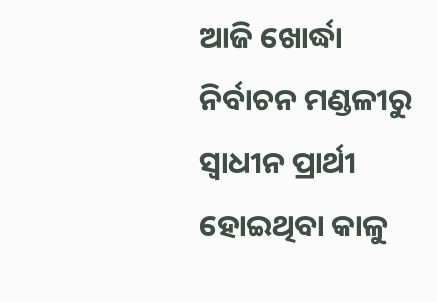ଆଜି ଖୋର୍ଦ୍ଧା ନିର୍ବାଚନ ମଣ୍ଡଳୀରୁ ସ୍ୱାଧୀନ ପ୍ରାର୍ଥୀ ହୋଇଥିବା କାଳୁ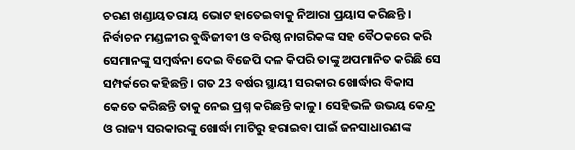ଚରଣ ଖଣ୍ଡାୟତରାୟ ଭୋଟ ହାତେଇବାକୁ ନିଆରା ପ୍ରୟାସ କରିଛନ୍ତି । ନିର୍ବାଚନ ମଣ୍ଡଳୀର ବୁଦ୍ଧିଜୀବୀ ଓ ବରିଷ୍ଠ ନାଗରିକଙ୍କ ସହ ବୈଠକରେ କରି ସେମାନଙ୍କୁ ସମ୍ବର୍ଦ୍ଧନା ଦେଇ ବିଜେପି ଦଳ କିପରି ତାଙ୍କୁ ଅପମାନିତ କରିଛି ସେ ସମ୍ପର୍କରେ କହିଛନ୍ତି । ଗତ 23 ବର୍ଷର ସ୍ଥାୟୀ ସରକାର ଖୋର୍ଦ୍ଧାର ବିକାସ କେତେ କରିଛନ୍ତି ତାକୁ ନେଇ ପ୍ରଶ୍ନ କରିଛନ୍ତି କାଳୁ । ସେହିଭଳି ଉଭୟ କେନ୍ଦ୍ର ଓ ରାଜ୍ୟ ସରକାରଙ୍କୁ ଖୋର୍ଦ୍ଧା ମାଟିରୁ ହରାଇବା ପାଇଁ ଜନସାଧାରଣଙ୍କ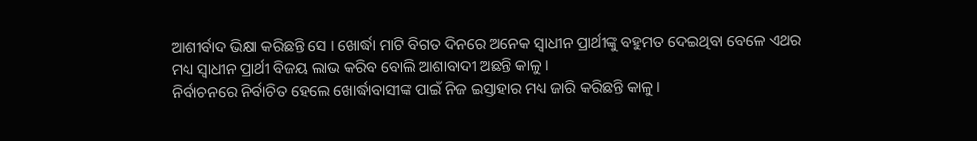ଆଶୀର୍ବାଦ ଭିକ୍ଷା କରିଛନ୍ତି ସେ । ଖୋର୍ଦ୍ଧା ମାଟି ବିଗତ ଦିନରେ ଅନେକ ସ୍ୱାଧୀନ ପ୍ରାର୍ଥୀଙ୍କୁ ବହୁମତ ଦେଇଥିବା ବେଳେ ଏଥର ମଧ୍ୟ ସ୍ୱାଧୀନ ପ୍ରାର୍ଥୀ ବିଜୟ ଲାଭ କରିବ ବୋଲି ଆଶାବାଦୀ ଅଛନ୍ତି କାଳୁ ।
ନିର୍ବାଚନରେ ନିର୍ବାଚିତ ହେଲେ ଖୋର୍ଦ୍ଧାବାସୀଙ୍କ ପାଇଁ ନିଜ ଇସ୍ତାହାର ମଧ୍ୟ ଜାରି କରିଛନ୍ତି କାଳୁ ।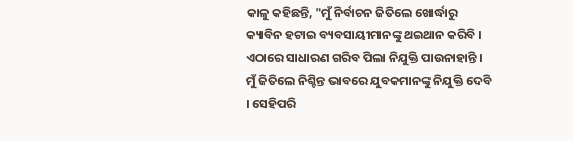କାଳୁ କହିଛନ୍ତି, "ମୁଁ ନିର୍ବାଚନ ଜିତିଲେ ଖୋର୍ଦ୍ଧାରୁ କ୍ୟାବିନ ହଟାଇ ବ୍ୟବସାୟୀମାନଙ୍କୁ ଥଇଥାନ କରିବି । ଏଠାରେ ସାଧାରଣ ଗରିବ ପିଲା ନିଯୁକ୍ତି ପାଉନାହାନ୍ତି । ମୁଁ ଜିତିଲେ ନିଶ୍ଚିନ୍ତ ଭାବରେ ଯୁବକମାନଙ୍କୁ ନିଯୁକ୍ତି ଦେବି । ସେହିପରି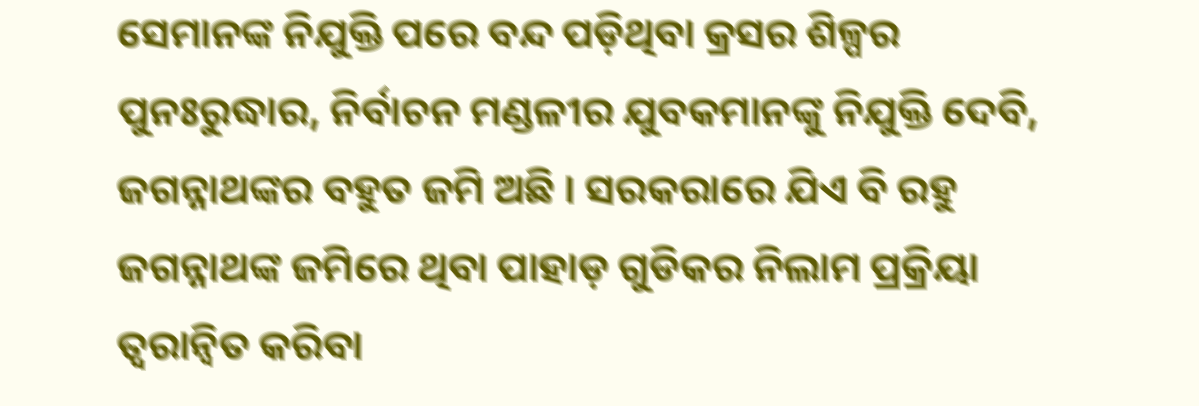ସେମାନଙ୍କ ନିଯୁକ୍ତି ପରେ ବନ୍ଦ ପଡ଼ିଥିବା କ୍ରସର ଶିଳ୍ପର ପୁନଃରୁଦ୍ଧାର, ନିର୍ବାଚନ ମଣ୍ଡଳୀର ଯୁବକମାନଙ୍କୁ ନିଯୁକ୍ତି ଦେବି, ଜଗନ୍ନାଥଙ୍କର ବହୁତ ଜମି ଅଛି । ସରକରାରେ ଯିଏ ବି ରହୁ ଜଗନ୍ନାଥଙ୍କ ଜମିରେ ଥିବା ପାହାଡ଼ ଗୁଡିକର ନିଲାମ ପ୍ରକ୍ରିୟା ତ୍ୱରାନ୍ୱିତ କରିବା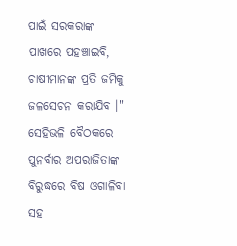ପାଇଁ ସରକରାଙ୍କ ପାଖରେ ପହଞ୍ଚାଇବି, ଚାଷୀମାନଙ୍କ ପ୍ରତି ଜମିକୁ ଜଳସେଚନ କରାଯିବ ।" ସେହିଭଳି ବୈଠକରେ ପୁନର୍ବାର ଅପରାଜିତାଙ୍କ ବିରୁଦ୍ଧରେ ବିଷ ଓଗାଳିବା ସହ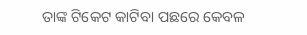ତାଙ୍କ ଟିକେଟ କାଟିବା ପଛରେ କେବଳ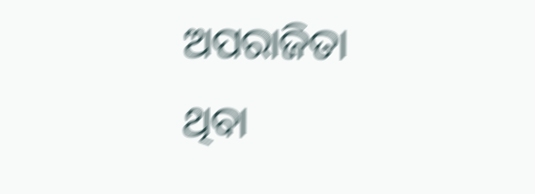ଅପରାଜିତା ଥିବା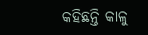କହିଛନ୍ତି କାଳୁ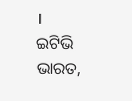।
ଇଟିଭି ଭାରତ,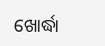ଖୋର୍ଦ୍ଧା